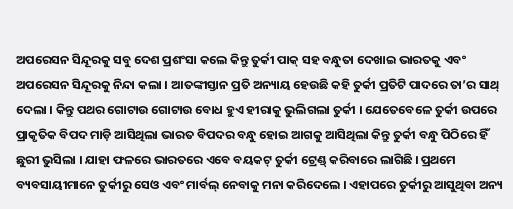ଅପରେସନ ସିନ୍ଦୂରକୁ ସବୁ ଦେଶ ପ୍ରଶଂସା କଲେ କିନ୍ତୁ ତୁର୍କୀ ପାକ୍ ସହ ବନ୍ଧୁତା ଦେଖାଇ ଭାରତକୁ ଏବଂ ଅପରେସନ ସିନ୍ଦୂରକୁ ନିନ୍ଦା କଲା । ଆତଙ୍କୀସ୍ତାନ ପ୍ରତି ଅନ୍ୟାୟ ହେଉଛି କହି ତୁର୍କୀ ପ୍ରତିଟି ପାଦରେ ତା’ର ସାଥ୍ ଦେଲା । କିନ୍ତୁ ପଥର ଗୋଟାଉ ଗୋଟାଉ ବୋଧ ହୁଏ ହୀରାକୁ ଭୁଲିଗଲା ତୁର୍କୀ । ଯେତେବେଳେ ତୁର୍କୀ ଉପରେ ପ୍ରାକୃତିକ ବିପଦ ମାଡ଼ି ଆସିଥିଲା ଭାରତ ବିପଦର ବନ୍ଧୁ ହୋଇ ଆଗକୁ ଆସିଥିଲା କିନ୍ତୁ ତୁର୍କୀ ବନ୍ଧୁ ପିଠିରେ ହିଁ ଛୁରୀ ଭୁସିଲା । ଯାହା ଫଳରେ ଭାରତରେ ଏବେ ବୟକଟ୍ ତୁର୍କୀ ଟ୍ରେଣ୍ଡ୍ କରିବାରେ ଲାଗିଛି । ପ୍ରଥମେ ବ୍ୟବସାୟୀମାନେ ତୁର୍କୀରୁ ସେଓ ଏବଂ ମାର୍ବଲ୍ ନେବାକୁ ମନା କରିଦେଲେ । ଏହାପରେ ତୁର୍କୀରୁ ଆସୁଥିବା ଅନ୍ୟ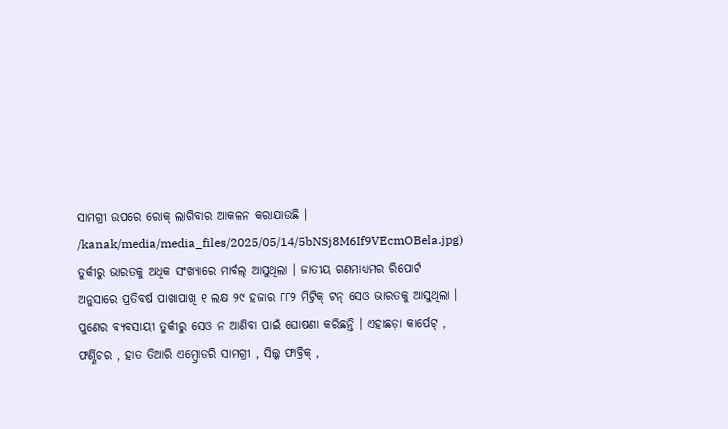ସାମଗ୍ରୀ ଉପରେ ରୋକ୍ ଲାଗିବାର ଆକଳନ କରାଯାଉଛି ।
/kanak/media/media_files/2025/05/14/5bNSj8M6If9VEcmOBela.jpg)
ତୁର୍କୀରୁ ଭାରତକୁ ଅଧିକ ସଂଖ୍ୟାରେ ମାର୍ବଲ୍ ଆସୁଥିଲା । ଜାତୀୟ ଗଣମାଧ୍ୟମର ରିପୋର୍ଟ ଅନୁସାରେ ପ୍ରତିବର୍ଷ ପାଖାପାଖି ୧ ଲକ୍ଷ ୨୯ ହଜାର ୮୮୨ ମିଟ୍ରିକ୍ ଟନ୍ ସେଓ ଭାରତକୁ ଆସୁଥିଲା । ପୁଣେର ବ୍ୟବସାୟୀ ତୁର୍କୀରୁ ସେଓ ନ ଆଣିବା ପାଇଁ ଘୋଷଣା କରିଛନ୍ତି । ଏହାଛଡ଼ା କାର୍ପେଟ୍ , ଫର୍ଣ୍ଣିଚର , ହାତ ତିଆରି ଏମ୍ବ୍ରୋଡରି ସାମଗ୍ରୀ , ସିଲ୍କ ଫାବ୍ରିକ୍ ,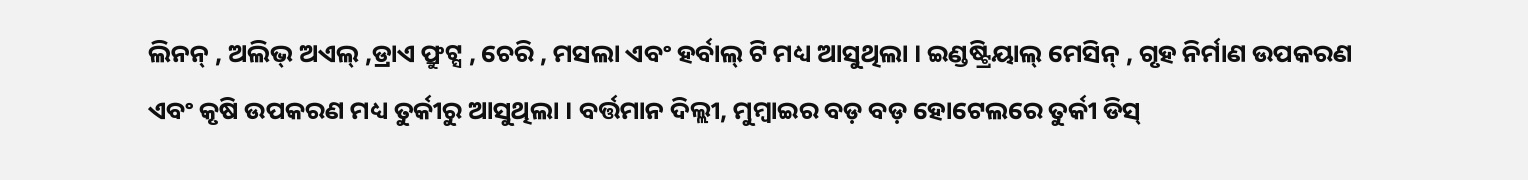ଲିନନ୍ , ଅଲିଭ୍ ଅଏଲ୍ ,ଡ୍ରାଏ ଫ୍ରୁଟ୍ସ , ଚେରି , ମସଲା ଏବଂ ହର୍ବାଲ୍ ଟି ମଧ୍ୟ ଆସୁଥିଲା । ଇଣ୍ଡଷ୍ଟ୍ରିୟାଲ୍ ମେସିନ୍ , ଗୃହ ନିର୍ମାଣ ଉପକରଣ ଏବଂ କୃଷି ଉପକରଣ ମଧ୍ୟ ତୁର୍କୀରୁ ଆସୁଥିଲା । ବର୍ତ୍ତମାନ ଦିଲ୍ଲୀ, ମୁମ୍ବାଇର ବଡ଼ ବଡ଼ ହୋଟେଲରେ ତୁର୍କୀ ଡିସ୍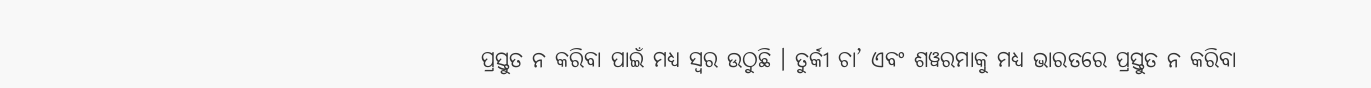ପ୍ରସ୍ତୁତ ନ କରିବା ପାଇଁ ମଧ୍ୟ ସ୍ବର ଉଠୁଛି । ତୁର୍କୀ ଚା’ ଏବଂ ଶୱରମାକୁ ମଧ୍ୟ ଭାରତରେ ପ୍ରସ୍ତୁତ ନ କରିବା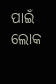ପାଇଁ ଲୋକ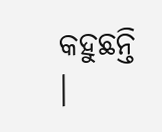କହୁଛନ୍ତି ।